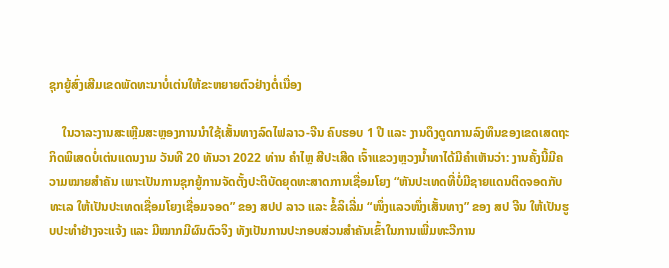ຊຸກຍູ້ສົ່ງເສີມເຂດພັດທະນາບໍ່ເຕ່ນໃຫ້ຂະຫຍາຍຕົວຢ່າງຕໍ່ເນື່ອງ

    ໃນວາລະງານສະເຫຼີມສະຫຼອງການນໍາໃຊ້ເສັ້ນທາງລົດໄຟລາວ-ຈີນ ຄົບຮອບ 1 ປີ ແລະ ງານດຶງດູດການລົງທຶນຂອງເຂດເສດຖະກິດພິເສດບໍ່ເຕ່ນແດນງາມ ວັນທີ 20 ທັນວາ 2022 ທ່ານ ຄໍາໄຫຼ ສີປະເສີດ ເຈົ້າແຂວງຫຼວງນໍ້າທາໄດ້ມີຄໍາເຫັນວ່າ: ງານຄັ້ງນີ້ມີຄວາມໝາຍສໍາຄັນ ເພາະເປັນການຊຸກຍູ້ການຈັດຕັ້ງປະຕິບັດຍຸດທະສາດການເຊື່ອມໂຍງ “ຫັນປະເທດທີ່ບໍ່ມີຊາຍແດນຕິດຈອດກັບທະເລ ໃຫ້ເປັນປະເທດເຊື່ອມໂຍງເຊື່ອມຈອດ” ຂອງ ສປປ ລາວ ແລະ ຂໍ້ລິເລີ່ມ “ໜຶ່ງແລວໜຶ່ງເສັ້ນທາງ” ຂອງ ສປ ຈີນ ໃຫ້ເປັນຮູບປະທໍາຢ່າງຈະແຈ້ງ ແລະ ມີໝາກມີຜົນຕົວຈິງ ທັງເປັນການປະກອບສ່ວນສໍາຄັນເຂົ້າໃນການເພີ່ມທະວີການ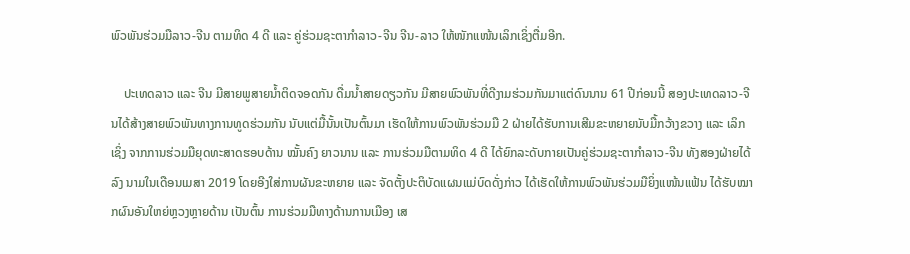ພົວພັນຮ່ວມມືລາວ-ຈີນ ຕາມທິດ 4 ດີ ແລະ ຄູ່ຮ່ວມຊະຕາກໍາລາວ-ຈີນ ຈີນ-ລາວ ໃຫ້ໜັກແໜ້ນເລິກເຊິ່ງຕື່ມອີກ.

    ປະເທດລາວ ແລະ ຈີນ ມີສາຍພູສາຍນໍ້າຕິດຈອດກັນ ດື່ມນໍ້າສາຍດຽວກັນ ມີສາຍພົວພັນທີ່ດີງາມຮ່ວມກັນມາແຕ່ດົນນານ 61 ປີກ່ອນນີ້ ສອງປະເທດລາວ-ຈີນໄດ້ສ້າງສາຍພົວພັນທາງການທູດຮ່ວມກັນ ນັບແຕ່ມື້ນັ້ນເປັນຕົ້ນມາ ເຮັດໃຫ້ການພົວພັນຮ່ວມມື 2 ຝ່າຍໄດ້ຮັບການເສີມຂະຫຍາຍນັບມື້ກວ້າງຂວາງ ແລະ ເລິກເຊິ່ງ ຈາກການຮ່ວມມືຍຸດທະສາດຮອບດ້ານ ໝັ້ນຄົງ ຍາວນານ ແລະ ການຮ່ວມມືຕາມທິດ 4 ດີ ໄດ້ຍົກລະດັບກາຍເປັນຄູ່ຮ່ວມຊະຕາກໍາລາວ-ຈີນ ທັງສອງຝ່າຍໄດ້ລົງ ນາມໃນເດືອນເມສາ 2019 ໂດຍອີງໃສ່ການຜັນຂະຫຍາຍ ແລະ ຈັດຕັ້ງປະຕິບັດແຜນແມ່ບົດດັ່ງກ່າວ ໄດ້ເຮັດໃຫ້ການພົວພັນຮ່ວມມືຍິ່ງແໜ້ນແຟ້ນ ໄດ້ຮັບໝາກຜົນອັນໃຫຍ່ຫຼວງຫຼາຍດ້ານ ເປັນຕົ້ນ ການຮ່ວມມືທາງດ້ານການເມືອງ ເສ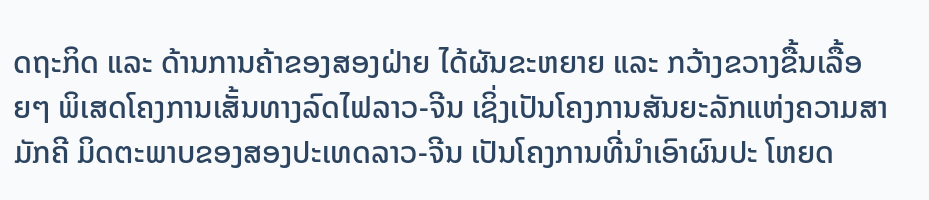ດຖະກິດ ແລະ ດ້ານການຄ້າຂອງສອງຝ່າຍ ໄດ້ຜັນຂະຫຍາຍ ແລະ ກວ້າງຂວາງຂື້ນເລື້ອຍໆ ພິເສດໂຄງການເສັ້ນທາງລົດໄຟລາວ-ຈີນ ເຊິ່ງເປັນໂຄງການສັນຍະລັກແຫ່ງຄວາມສາມັກຄີ ມິດຕະພາບຂອງສອງປະເທດລາວ-ຈີນ ເປັນໂຄງການທີ່ນໍາເອົາຜົນປະ ໂຫຍດ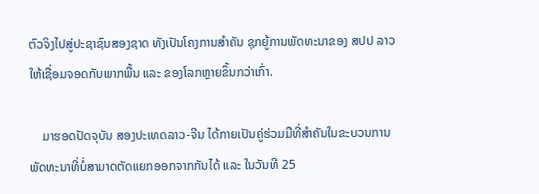ຕົວຈິງໄປສູ່ປະຊາຊົນສອງຊາດ ທັງເປັນໂຄງການສໍາຄັນ ຊຸກຍູ້ການພັດທະນາຂອງ ສປປ ລາວ ໃຫ້ເຊື່ອມຈອດກັບພາກພື້ນ ແລະ ຂອງໂລກຫຼາຍຂຶ້ນກວ່າເກົ່າ.

    ມາຮອດປັດຈຸບັນ ສອງປະເທດລາວ-ຈີນ ໄດ້ກາຍເປັນຄູ່ຮ່ວມມືທີ່ສໍາຄັນໃນຂະບວນການພັດທະນາທີ່ບໍ່ສາມາດຕັດແຍກອອກຈາກກັນໄດ້ ແລະ ໃນວັນທີ 25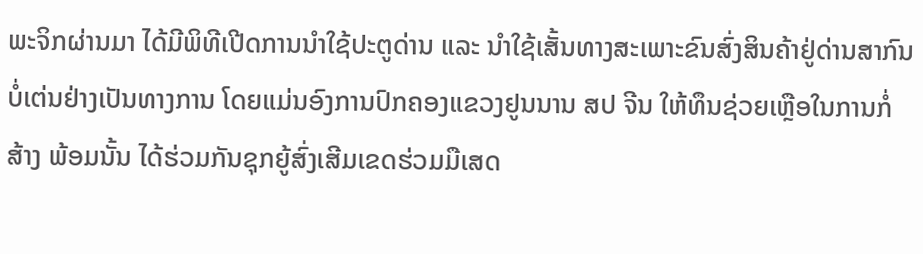ພະຈິກຜ່ານມາ ໄດ້ມີພິທີເປີດການນໍາໃຊ້ປະຕູດ່ານ ແລະ ນໍາໃຊ້ເສັ້ນທາງສະເພາະຂົນສົ່ງສິນຄ້າຢູ່ດ່ານສາກົນບໍ່ເຕ່ນຢ່າງເປັນທາງການ ໂດຍແມ່ນອົງການປົກຄອງແຂວງຢູນນານ ສປ ຈີນ ໃຫ້ທຶນຊ່ວຍເຫຼືອໃນການກໍ່ສ້າງ ພ້ອມນັ້ນ ໄດ້ຮ່ວມກັນຊຸກຍູ້ສົ່ງເສີມເຂດຮ່ວມມືເສດ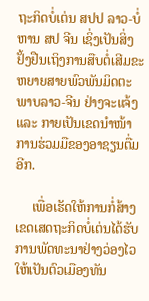ຖະກິດບໍ່ເຕ່ນ ສປປ ລາວ-ບໍ່ຫານ ສປ ຈີນ ເຊິ່ງເປັນສິ່ງຢັ້ງຢືນເຖິງການສືບຕໍ່ເສີມຂະຫຍາຍສາຍພົວພັນມິດຕະພາບລາວ-ຈີນ ຢ່າງຈະແຈ້ງ ແລະ ກາຍເປັນເຂດນໍາໜ້າການຮ່ວມມືຂອງອາຊຽນຕື່ມອີກ.

     ເພື່ອເຮັດໃຫ້ການກໍ່ສ້າງເຂດເສດຖະກິດບໍ່ເຕ່ນໄດ້ຮັບການພັດທະນາຢ່າງວ່ອງໄວ   ໃຫ້ເປັນຕົວເມືອງທັນ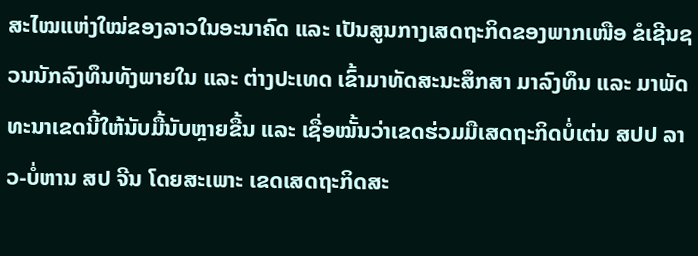ສະໄໝແຫ່ງໃໝ່ຂອງລາວໃນອະນາຄົດ ແລະ ເປັນສູນກາງເສດຖະກິດຂອງພາກເໜືອ ຂໍເຊີນຊວນນັກລົງທຶນທັງພາຍໃນ ແລະ ຕ່າງປະເທດ ເຂົ້າມາທັດສະນະສຶກສາ ມາລົງທຶນ ແລະ ມາພັດທະນາເຂດນີ້ໃຫ້ນັບມື້ນັບຫຼາຍຂື້ນ ແລະ ເຊື່ອໝັ້ນວ່າເຂດຮ່ວມມືເສດຖະກິດບໍ່ເຕ່ນ ສປປ ລາວ-ບໍ່ຫານ ສປ ຈີນ ໂດຍສະເພາະ ເຂດເສດຖະກິດສະ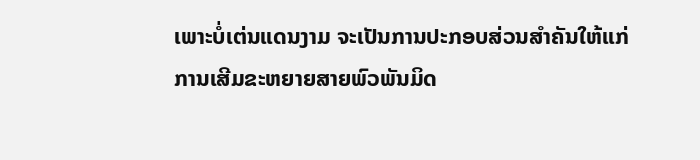ເພາະບໍ່ເຕ່ນແດນງາມ ຈະເປັນການປະກອບສ່ວນສໍາຄັນໃຫ້ແກ່ການເສີມຂະຫຍາຍສາຍພົວພັນມິດ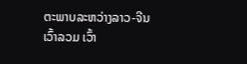ຕະພາບລະຫວ່າງລາວ-ຈີນ ເວົ້າລວມ ເວົ້າ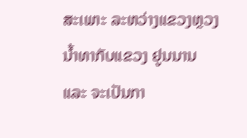ສະເພາະ ລະຫວ່າງແຂວງຫຼວງນໍ້າທາກັບແຂວງ ຢູນນານ ແລະ ຈະເປັນກາ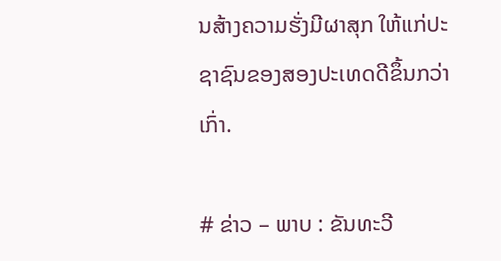ນສ້າງຄວາມຮັ່ງມີຜາສຸກ ໃຫ້ແກ່ປະຊາຊົນຂອງສອງປະເທດດີຂຶ້ນກວ່າເກົ່າ.

# ຂ່າວ – ພາບ : ຂັນທະວີ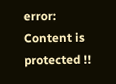error: Content is protected !!